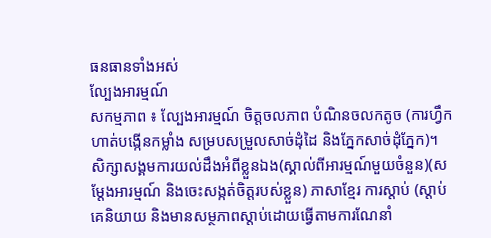ធនធានទាំងអស់
ល្បែងអារម្មណ៍
សកម្មភាព ៖ ល្បែងអារម្មណ៍ ចិត្តចលភាព បំណិនចលកតូច (ការហ្វឹកហាត់បង្កើនកម្លាំង សម្របសម្រួលសាច់ដុំដៃ និងភ្នែកសាច់ដុំភ្នែក)។ សិក្សាសង្គមការយល់ដឹងអំពីខ្លួនឯង(ស្គាល់ពីអារម្មណ៍មួយចំនួន)(សម្តែងអារម្មណ៍ និងចេះសង្កត់ចិត្តរបស់ខ្លួន) ភាសាខ្មែរ ការស្តាប់ (ស្តាប់គេនិយាយ និងមានសម្ថភាពស្តាប់ដោយធ្វើតាមការណែនាំ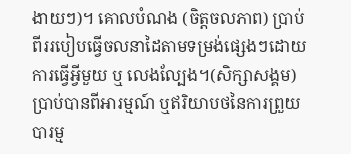ងាយៗ)។ គោលបំណង (ចិត្តចលភាព) ប្រាប់ពីររបៀបធ្វើចលនាដៃតាមទម្រង់ផ្សេងៗដោយការធ្វើអ្វីមួយ ឬ លេងល្បែង។(សិក្សាសង្គម) ប្រាប់បានពីអារម្មណ៍ ឬឥរិយាបថនៃការព្រួយបារម្ម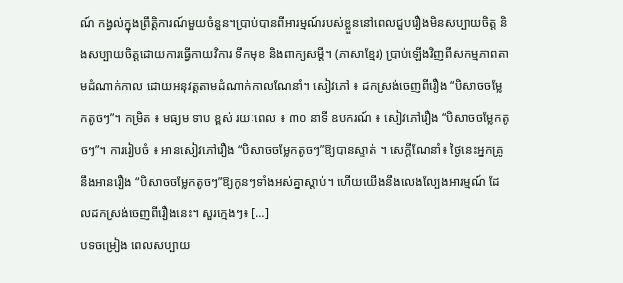ណ៍ កង្វល់ក្នុងព្រឹត្តិការណ៍មួយចំនួន។ប្រាប់បានពីអារម្មណ៍របស់ខ្លួននៅពេលជួបរឿងមិនសប្បាយចិត្ត និងសប្បាយចិត្តដោយការធ្វើកាយវិការ ទឹកមុខ និងពាក្យសម្តី។ (ភាសាខ្មែរ) ប្រាប់ឡើងវិញពីសកម្មភាពតាមដំណាក់កាល ដោយអនុវត្តតាមដំណាក់កាលណែនាំ។ សៀវភៅ ៖ ដកស្រង់ចេញពីរឿង “បិសាចចម្លែកតូចៗ”។ កម្រិត ៖ មធ្យម ទាប ខ្ពស់ រយៈពេល ៖ ៣០ នាទី ឧបករណ៍ ៖ សៀវភៅរឿង “បិសាចចម្លែកតូចៗ”។ ការរៀបចំ ៖ អានសៀវភៅរឿង “បិសាចចម្លែកតូចៗ”ឱ្យបានស្ទាត់ ។ សេក្ដីណែនាំ៖ ថ្ងៃនេះអ្នកគ្រូនឹងអានរឿង “បិសាចចម្លែកតូចៗ”ឱ្យកូនៗទាំងអស់គ្នាស្តាប់។ ហើយយើងនឹងលេងល្បែងអារម្មណ៍ ដែលដកស្រង់ចេញពីរឿងនេះ។ សួរក្មេងៗ៖ […]
បទចម្រៀង ពេលសប្បាយ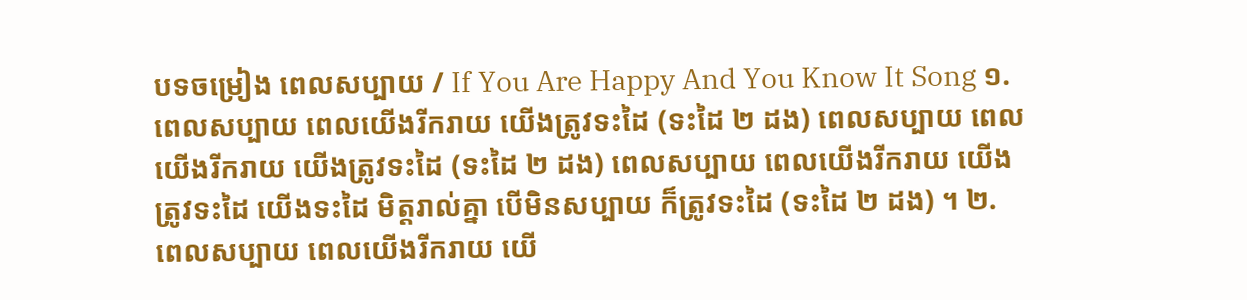បទចម្រៀង ពេលសប្បាយ / If You Are Happy And You Know It Song ១. ពេលសប្បាយ ពេលយើងរីករាយ យើងត្រូវទះដៃ (ទះដៃ ២ ដង) ពេលសប្បាយ ពេលយើងរីករាយ យើងត្រូវទះដៃ (ទះដៃ ២ ដង) ពេលសប្បាយ ពេលយើងរីករាយ យើងត្រូវទះដៃ យើងទះដៃ មិត្តរាល់គ្នា បើមិនសប្បាយ ក៏ត្រូវទះដៃ (ទះដៃ ២ ដង) ។ ២. ពេលសប្បាយ ពេលយើងរីករាយ យើ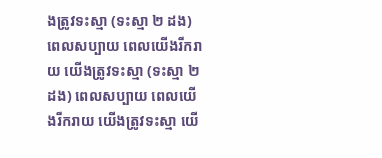ងត្រូវទះស្មា (ទះស្មា ២ ដង) ពេលសប្បាយ ពេលយើងរីករាយ យើងត្រូវទះស្មា (ទះស្មា ២ ដង) ពេលសប្បាយ ពេលយើងរីករាយ យើងត្រូវទះស្មា យើ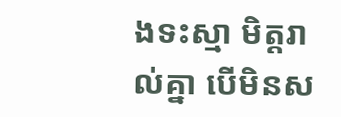ងទះស្មា មិត្តរាល់គ្នា បើមិនស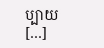ប្បាយ […]